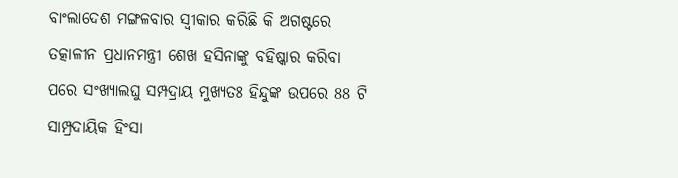ବାଂଲାଦେଶ ମଙ୍ଗଳବାର ସ୍ବୀକାର କରିଛି କି ଅଗଷ୍ଟରେ ତତ୍କାଳୀନ ପ୍ରଧାନମନ୍ତ୍ରୀ ଶେଖ ହସିନାଙ୍କୁ ବହିଷ୍କାର କରିବା ପରେ ସଂଖ୍ୟାଲଘୁ ସମ୍ପଦ୍ରାୟ ମୁଖ୍ୟତଃ ହିନ୍ଦୁଙ୍କ ଉପରେ 88 ଟି ସାମ୍ପ୍ରଦାୟିକ ହିଂସା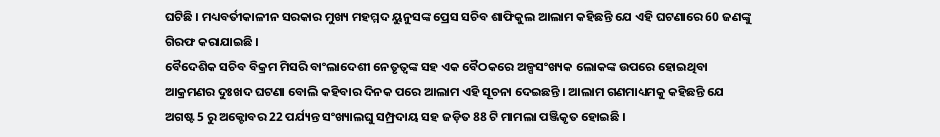ଘଟିଛି । ମଧ୍ୟବର୍ତୀକାଳୀନ ସରକାର ମୁଖ୍ୟ ମହମ୍ମଦ ୟୁନୁସଙ୍କ ପ୍ରେସ ସଚିବ ଶାଫିକୁଲ ଆଲାମ କହିଛନ୍ତି ଯେ ଏହି ଘଟଣାରେ 60 ଜଣଙ୍କୁ ଗିରଫ କରାଯାଇଛି ।
ବୈଦେଶିକ ସଚିବ ବିକ୍ରମ ମିସରି ବାଂଲାଦେଶୀ ନେତୃତ୍ବଙ୍କ ସହ ଏକ ବୈଠକରେ ଅଳ୍ପସଂଖ୍ୟକ ଲୋକଙ୍କ ଉପରେ ହୋଇଥିବା ଆକ୍ରମଣର ଦୁଃଖଦ ଘଟଣା ବୋଲି କହିବାର ଦିନକ ପରେ ଆଲାମ ଏହି ସୂଚନା ଦେଇଛନ୍ତି । ଆଲାମ ଗଣମାଧ୍ୟମକୁ କହିଛନ୍ତି ଯେ ଅଗଷ୍ଟ 5 ରୁ ଅକ୍ଟୋବର 22 ପର୍ଯ୍ୟନ୍ତ ସଂଖ୍ୟାଲଘୁ ସମ୍ପ୍ରଦାୟ ସହ ଜଡ଼ିତ 88 ଟି ମାମଲା ପଞ୍ଜିକୃତ ହୋଇଛି ।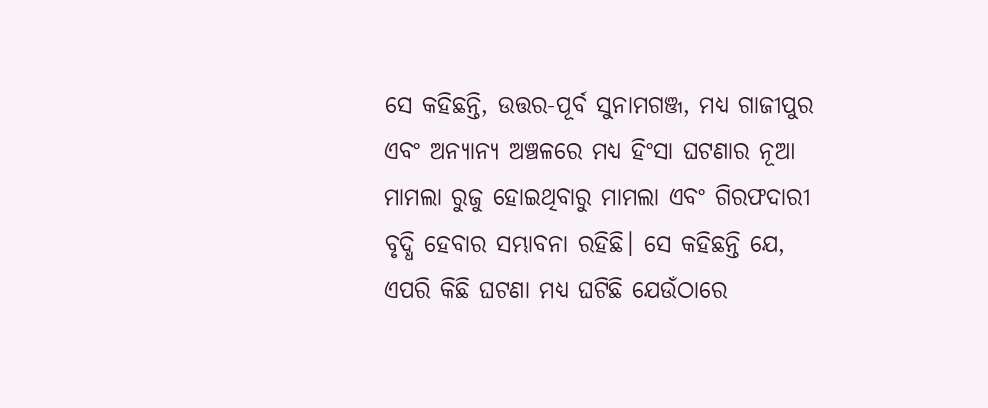ସେ କହିଛନ୍ତି, ଉତ୍ତର-ପୂର୍ବ ସୁନାମଗଞ୍ଜ, ମଧ୍ୟ ଗାଜୀପୁର ଏବଂ ଅନ୍ୟାନ୍ୟ ଅଞ୍ଚଳରେ ମଧ୍ୟ ହିଂସା ଘଟଣାର ନୂଆ ମାମଲା ରୁଜୁ ହୋଇଥିବାରୁ ମାମଲା ଏବଂ ଗିରଫଦାରୀ ବୃଦ୍ଧି ହେବାର ସମ୍ଭାବନା ରହିଛି। ସେ କହିଛନ୍ତି ଯେ, ଏପରି କିଛି ଘଟଣା ମଧ୍ୟ ଘଟିଛି ଯେଉଁଠାରେ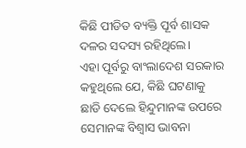କିଛି ପୀଡିତ ବ୍ୟକ୍ତି ପୂର୍ବ ଶାସକ ଦଳର ସଦସ୍ୟ ରହିଥିଲେ।
ଏହା ପୂର୍ବରୁ ବାଂଲାଦେଶ ସରକାର କହୁଥିଲେ ଯେ, କିଛି ଘଟଣାକୁ ଛାଡି ଦେଲେ ହିନ୍ଦୁମାନଙ୍କ ଉପରେ ସେମାନଙ୍କ ବିଶ୍ୱାସ ଭାବନା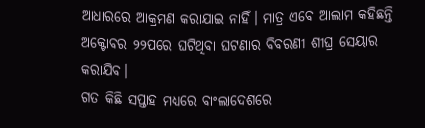ଆଧାରରେ ଆକ୍ରମଣ କରାଯାଇ ନାହିଁ। ମାତ୍ର ଏବେ ଆଲାମ କହିଛନ୍ତି ଅକ୍ଟୋବର ୨୨ପରେ ଘଟିଥିବା ଘଟଣାର ବିବରଣୀ ଶୀଘ୍ର ସେୟାର କରାଯିବ।
ଗତ କିଛି ସପ୍ତାହ ମଧ୍ୟରେ ବାଂଲାଦେଶରେ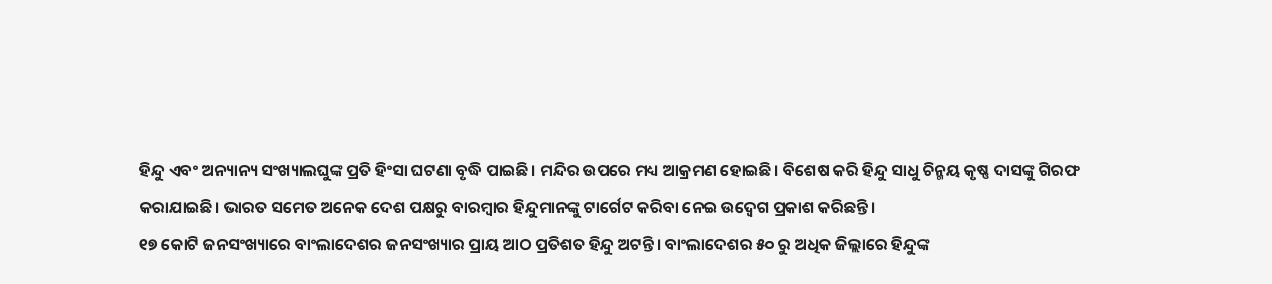ହିନ୍ଦୁ ଏବଂ ଅନ୍ୟାନ୍ୟ ସଂଖ୍ୟାଲଘୁଙ୍କ ପ୍ରତି ହିଂସା ଘଟଣା ବୃଦ୍ଧି ପାଇଛି। ମନ୍ଦିର ଉପରେ ମଧ୍ୟ ଆକ୍ରମଣ ହୋଇଛି। ବିଶେଷ କରି ହିନ୍ଦୁ ସାଧୁ ଚିନ୍ମୟ କୃଷ୍ଣ ଦାସଙ୍କୁ ଗିରଫ କରାଯାଇଛି। ଭାରତ ସମେତ ଅନେକ ଦେଶ ପକ୍ଷରୁ ବାରମ୍ବାର ହିନ୍ଦୁମାନଙ୍କୁ ଟାର୍ଗେଟ କରିବା ନେଇ ଉଦ୍ବେଗ ପ୍ରକାଶ କରିଛନ୍ତି।
୧୭ କୋଟି ଜନସଂଖ୍ୟାରେ ବାଂଲାଦେଶର ଜନସଂଖ୍ୟାର ପ୍ରାୟ ଆଠ ପ୍ରତିଶତ ହିନ୍ଦୁ ଅଟନ୍ତି। ବାଂଲାଦେଶର ୫୦ ରୁ ଅଧିକ ଜିଲ୍ଲାରେ ହିନ୍ଦୁଙ୍କ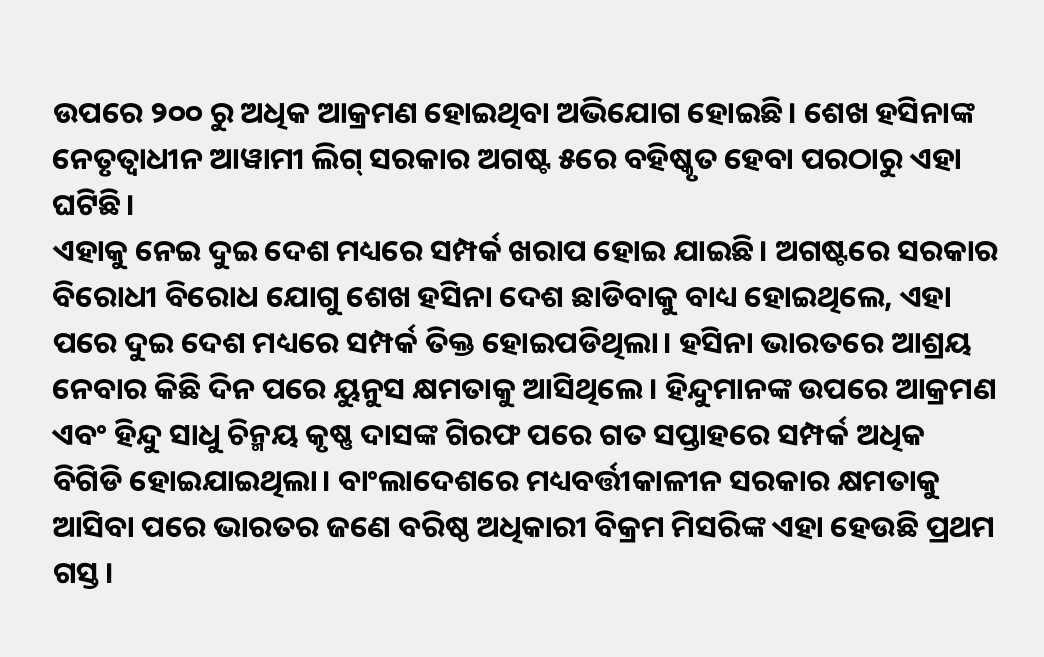ଉପରେ ୨୦୦ ରୁ ଅଧିକ ଆକ୍ରମଣ ହୋଇଥିବା ଅଭିଯୋଗ ହୋଇଛି। ଶେଖ ହସିନାଙ୍କ ନେତୃତ୍ୱାଧୀନ ଆୱାମୀ ଲିଗ୍ ସରକାର ଅଗଷ୍ଟ ୫ରେ ବହିଷ୍କୃତ ହେବା ପରଠାରୁ ଏହା ଘଟିଛି।
ଏହାକୁ ନେଇ ଦୁଇ ଦେଶ ମଧ୍ୟରେ ସମ୍ପର୍କ ଖରାପ ହୋଇ ଯାଇଛି। ଅଗଷ୍ଟରେ ସରକାର ବିରୋଧୀ ବିରୋଧ ଯୋଗୁ ଶେଖ ହସିନା ଦେଶ ଛାଡିବାକୁ ବାଧ୍ୟ ହୋଇଥିଲେ, ଏହା ପରେ ଦୁଇ ଦେଶ ମଧ୍ୟରେ ସମ୍ପର୍କ ତିକ୍ତ ହୋଇପଡିଥିଲା। ହସିନା ଭାରତରେ ଆଶ୍ରୟ ନେବାର କିଛି ଦିନ ପରେ ୟୁନୁସ କ୍ଷମତାକୁ ଆସିଥିଲେ। ହିନ୍ଦୁମାନଙ୍କ ଉପରେ ଆକ୍ରମଣ ଏବଂ ହିନ୍ଦୁ ସାଧୁ ଚିନ୍ମୟ କୃଷ୍ଣ ଦାସଙ୍କ ଗିରଫ ପରେ ଗତ ସପ୍ତାହରେ ସମ୍ପର୍କ ଅଧିକ ବିଗିଡି ହୋଇଯାଇଥିଲା। ବାଂଲାଦେଶରେ ମଧ୍ୟବର୍ତ୍ତୀକାଳୀନ ସରକାର କ୍ଷମତାକୁ ଆସିବା ପରେ ଭାରତର ଜଣେ ବରିଷ୍ଠ ଅଧିକାରୀ ବିକ୍ରମ ମିସରିଙ୍କ ଏହା ହେଉଛି ପ୍ରଥମ ଗସ୍ତ।